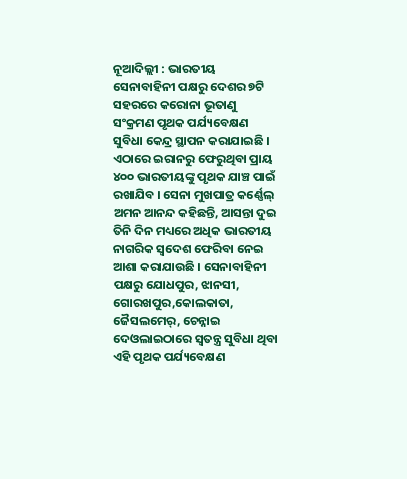ନୂଆଦିଲ୍ଲୀ : ଭାରତୀୟ ସେନାବାହିନୀ ପକ୍ଷରୁ ଦେଶର ୭ଟି ସହରରେ କରୋନା ଭୂତାଣୁ ସଂକ୍ରମଣ ପୃଥକ ପର୍ଯ୍ୟବେକ୍ଷଣ ସୁବିଧା କେନ୍ଦ୍ର ସ୍ଥାପନ କରାଯାଇଛି । ଏଠାରେ ଇରାନରୁ ଫେରୁଥିବା ପ୍ରାୟ ୪୦୦ ଭାରତୀୟଙ୍କୁ ପୃଥକ ଯାଞ୍ଚ ପାଇଁ ରଖାଯିବ । ସେନା ମୁଖପାତ୍ର କର୍ଣ୍ଣେଲ୍ ଅମନ ଆନନ୍ଦ କହିଛନ୍ତି, ଆସନ୍ତା ଦୁଇ ତିନି ଦିନ ମଧ୍ୟରେ ଅଧିକ ଭାରତୀୟ ନାଗରିକ ସ୍ୱଦେଶ ଫେରିବା ନେଇ ଆଶା କରାଯାଉଛି । ସେନାବାହିନୀ ପକ୍ଷରୁ ଯୋଧପୁର, ଝାନସୀ, ଗୋରଖପୁର,କୋଲକାତା, ଜୈସଲମେର୍, ଚେନ୍ନାଇ ଦେଓଲାଇଠାରେ ସ୍ୱତନ୍ତ୍ର ସୁବିଧା ଥିବା ଏହି ପୃଥକ ପର୍ଯ୍ୟବେକ୍ଷଣ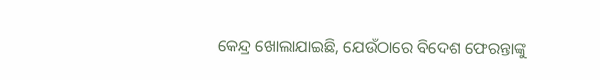କେନ୍ଦ୍ର ଖୋଲାଯାଇଛି, ଯେଉଁଠାରେ ବିଦେଶ ଫେରନ୍ତାଙ୍କୁ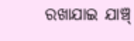ରଖାଯାଇ ଯାଞ୍ଚ୍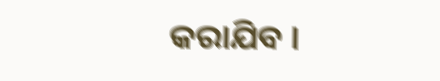କରାଯିବ ।